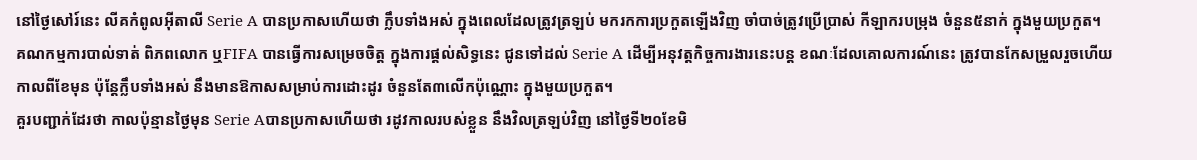នៅថ្ងៃសៅរ៍នេះ លីគកំពូលអ៊ីតាលី Serie A បានប្រកាសហើយថា ក្លឹបទាំងអស់ ក្នុងពេលដែលត្រូវត្រឡប់ មករកការប្រកួតឡើងវិញ ចាំបាច់ត្រូវប្រើប្រាស់ កីឡាករបម្រុង ចំនួន៥នាក់ ក្នុងមួយប្រកួត។
គណកម្មការបាល់ទាត់ ពិភពលោក ឬFIFA បានធ្វើការសម្រេចចិត្ត ក្នុងការផ្តល់សិទ្ធនេះ ជូនទៅដល់ Serie A ដើម្បីអនុវត្តកិច្ចការងារនេះបន្ត ខណៈដែលគោលការណ៍នេះ ត្រូវបានកែសម្រួលរួចហើយ កាលពីខែមុន ប៉ុន្តែក្លឹបទាំងអស់ នឹងមានឱកាសសម្រាប់ការដោះដូរ ចំនួនតែ៣លើកប៉ុណ្ណោះ ក្នុងមួយប្រកួត។
គួរបញ្ជាក់ដែរថា កាលប៉ុន្មានថ្ងៃមុន Serie Aបានប្រកាសហើយថា រដូវកាលរបស់ខ្លួន នឹងវិលត្រឡប់វិញ នៅថ្ងៃទី២០ខែមិ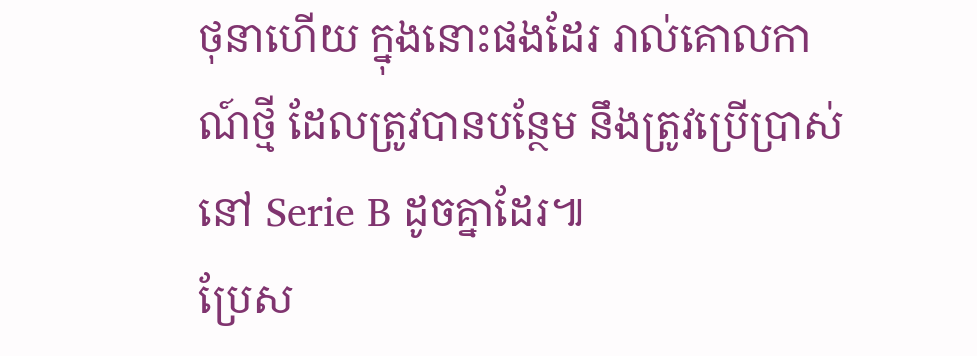ថុនាហើយ ក្នុងនោះផងដែរ រាល់គោលកាណ៍ថ្មី ដែលត្រូវបានបន្ថែម នឹងត្រូវប្រើប្រាស់នៅ Serie B ដូចគ្នាដែរ៕
ប្រែស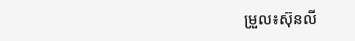ម្រួល៖ស៊ុនលី